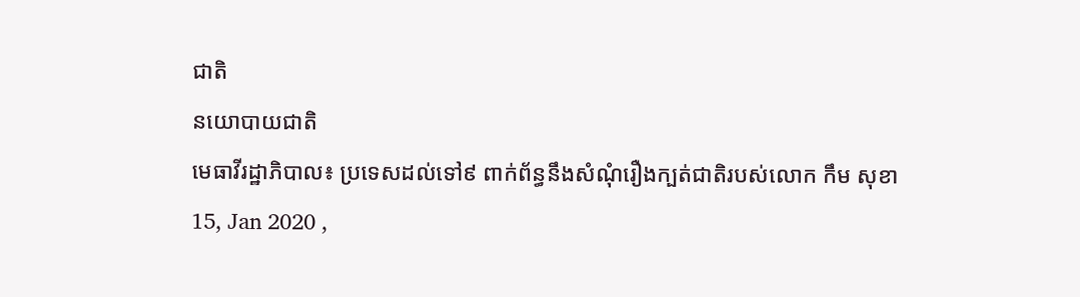ជាតិ
នយោបាយជាតិ
មេធាវីរដ្ឋាភិបាល៖ ប្រទេសដល់ទៅ៩ ពាក់ព័ន្ធនឹងសំណុំរឿងក្បត់ជាតិរបស់លោក កឹម សុខា
15, Jan 2020 ,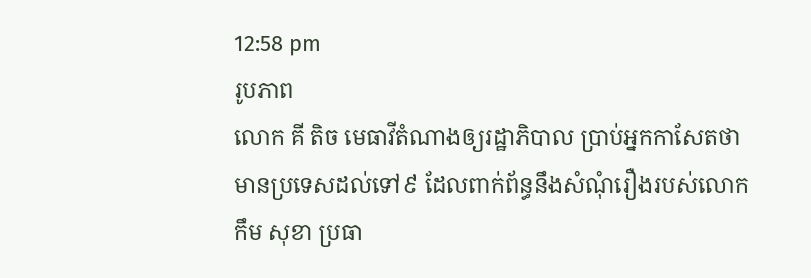12:58 pm
រូបភាព
លោក គី តិច មេធាវីតំណាងឲ្យរដ្ឋាភិបាល ប្រាប់អ្នកកាសែតថា មានប្រទេសដល់ទៅ៩ ដែលពាក់ព័ន្ធនឹងសំណុំរឿងរបស់លោក កឹម សុខា ប្រធា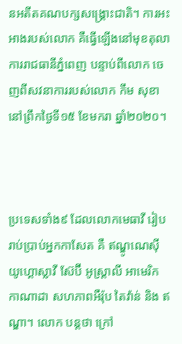នអតីតគណបក្សសង្គ្រោះជាតិ។ ការអះអាងរបស់លោក គឺធ្វើឡើងនៅមុខតុលាការរាជធានីភ្នំពេញ បន្ទាប់ពីលោក ចេញពីសវនាការរបស់លោក កឹម សុខា នៅព្រឹកថ្ងៃទី១៥ ខែមករា ឆ្នាំ២០២០។



ប្រទេសទាំង៩ ដែលលោកមេធាវី រៀបរាប់ប្រាប់អ្នកកាសែត គឺ ឥណ្ឌូណេស៊ី យូហ្គោស្លាវី ស៊ែប៊ី អូស្រ្តាលី អាមេរិក កាណាដា សហភាពអឺរ៉ុប តៃវ៉ាន់ និង ឥណ្ឌា។ លោក បន្តថា ក្រៅ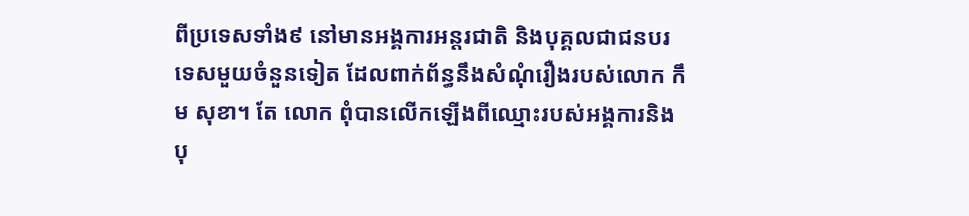ពីប្រទេសទាំង៩ នៅមានអង្គការអន្តរជាតិ និងបុគ្គលជាជនបរទេសមួយចំនួនទៀត ដែលពាក់ព័ន្ធនឹងសំណុំរឿងរបស់លោក កឹម សុខា។ តែ លោក ពុំបានលើកឡើងពីឈ្មោះរបស់អង្គការនិងបុ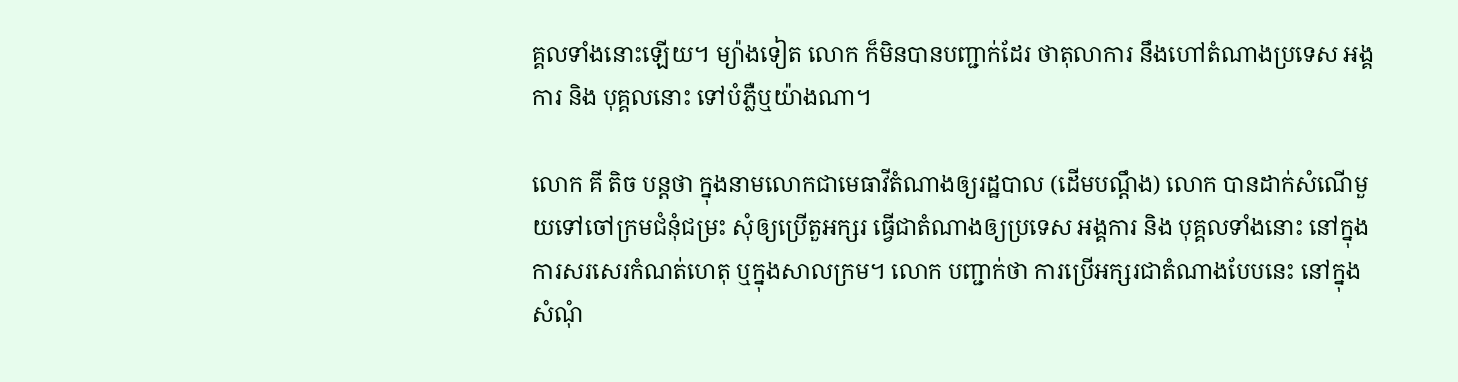គ្គលទាំងនោះឡើយ។ ម្យ៉ាងទៀត លោក ក៏មិនបានបញ្ជាក់ដែរ ថាតុលាការ នឹងហៅតំណាងប្រទេស អង្គការ និង បុគ្គលនោះ ទៅបំភ្លឺឬយ៉ាងណា។

លោក គី តិច បន្តថា ក្នុងនាមលោកជាមេធាវីតំណាងឲ្យរដ្ឋបាល (ដើមបណ្តឹង) លោក បានដាក់សំណើមួយទៅចៅក្រមជំនុំជម្រះ សុំឲ្យប្រើតួអក្សរ ធ្វើជាតំណាងឲ្យប្រទេស អង្គការ និង បុគ្គលទាំងនោះ នៅក្នុងការសរសេរកំណត់ហេតុ ឬក្នុងសាលក្រម។ លោក បញ្ជាក់ថា ការប្រើអក្សរជាតំណាងបែបនេះ នៅក្នុងសំណុំ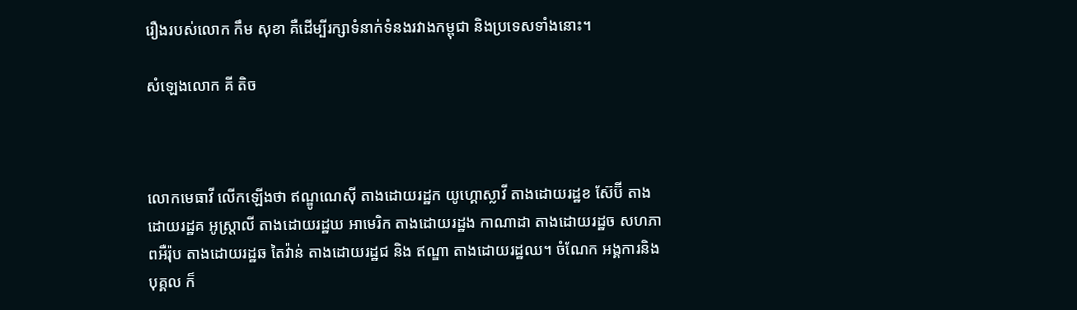រឿងរបស់លោក កឹម សុខា គឺដើម្បីរក្សាទំនាក់ទំនងរវាងកម្ពុជា និងប្រទេសទាំងនោះ។

សំឡេងលោក គី តិច



លោកមេធាវី លើកឡើងថា ឥណ្ឌូណេស៊ី តាងដោយរដ្ឋក យូហ្គោស្លាវី តាងដោយរដ្ឋខ ស៊ែប៊ី តាងដោយរដ្ឋគ អូស្រ្តាលី តាងដោយរដ្ឋឃ អាមេរិក តាងដោយរដ្ឋង កាណាដា តាងដោយរដ្ឋច សហភាពអឺរ៉ុប តាងដោយរដ្ឋឆ តៃវ៉ាន់ តាងដោយរដ្ឋជ និង ឥណ្ឌា តាងដោយរដ្ឋឈ។ ចំណែក អង្គការនិងបុគ្គល ក៏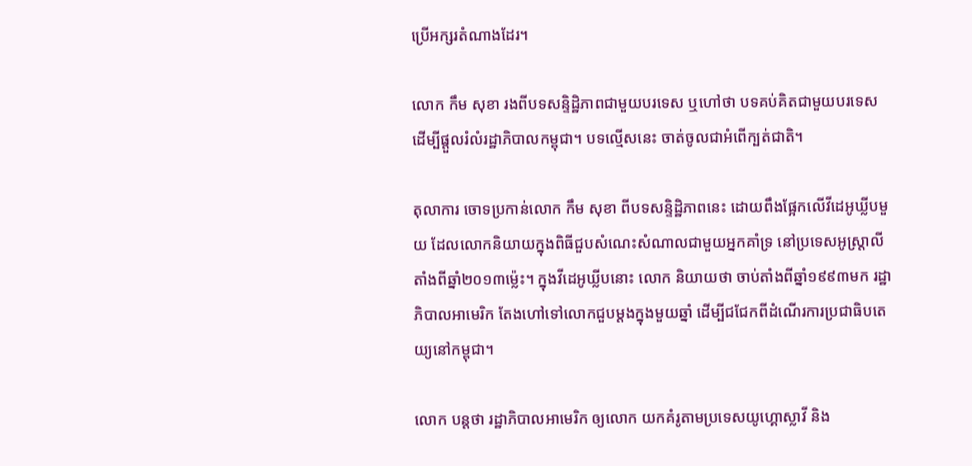ប្រើអក្សរតំណាងដែរ។

លោក កឹម សុខា រងពីបទសន្ទិដ្ឋិភាពជាមួយបរទេស ឬហៅថា បទគប់គិតជាមួយបរទេស ដើម្បីផ្តួលរំលំរដ្ឋាភិបាលកម្ពុជា។ បទល្មើសនេះ ចាត់ចូលជាអំពើក្បត់ជាតិ។

តុលាការ ចោទប្រកាន់លោក កឹម សុខា ពីបទសន្ទិដ្ឋិភាពនេះ ដោយពឹងផ្អែកលើវីដេអូឃ្លីបមួយ ដែលលោកនិយាយក្នុងពិធីជួបសំណេះសំណាលជាមួយអ្នកគាំទ្រ នៅប្រទេសអូស្ត្រាលី តាំងពីឆ្នាំ២០១៣ម្ល៉េះ។ ក្នុងវីដេអូឃ្លីបនោះ លោក និយាយថា ចាប់តាំងពីឆ្នាំ១៩៩៣មក រដ្ឋាភិបាលអាមេរិក តែងហៅទៅលោកជួបម្តងក្នុងមួយឆ្នាំ ដើម្បីជជែកពីដំណើរការប្រជាធិបតេយ្យនៅកម្ពុជា។

លោក បន្តថា រដ្ឋាភិបាលអាមេរិក ឲ្យលោក យកគំរូតាមប្រទេសយូហ្គោស្លាវី និង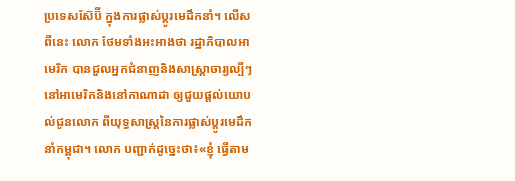ប្រទេសស៊ែប៊ី ក្នុងការផ្លាស់ប្តូរមេដឹកនាំ។ លើសពីនេះ លោក ថែមទាំងអះអាងថា រដ្ឋាភិបាលអាមេរិក បានជួលអ្នកជំនាញនិងសាស្ត្រាចារ្យល្បីៗនៅអាមេរិកនិងនៅកាណាដា ឲ្យជួយផ្តល់យោបល់ជូនលោក ពីយុទ្ធសាស្ត្រនៃការផ្លាស់ប្តូរមេដឹកនាំកម្ពុជា។ លោក បញ្ជាក់ដូច្នេះថា៖«ខ្ញុំ ធ្វើតាម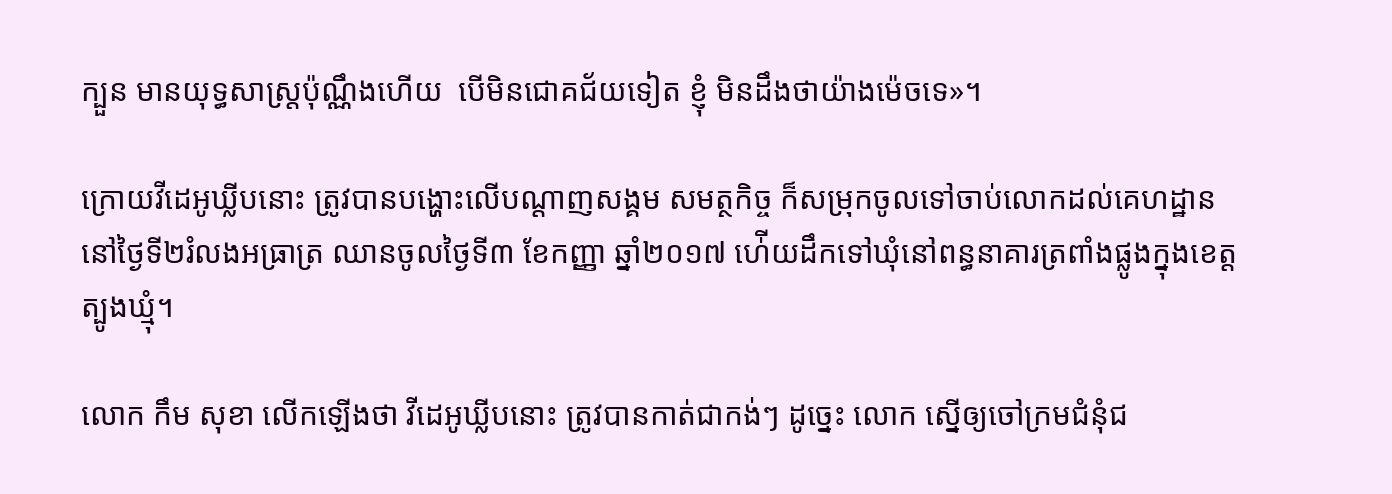ក្បួន មានយុទ្ធសាស្ត្រប៉ុណ្ណឹងហើយ  បើមិនជោគជ័យទៀត ខ្ញុំ មិនដឹងថាយ៉ាងម៉េចទេ»។

ក្រោយវីដេអូឃ្លីបនោះ ត្រូវបានបង្ហោះលើបណ្តាញសង្គម សមត្ថកិច្ច ក៏សម្រុកចូលទៅចាប់លោកដល់គេហដ្ឋាន នៅថ្ងៃទី២រំលងអធ្រាត្រ ឈានចូលថ្ងៃទី៣ ខែកញ្ញា ឆ្នាំ២០១៧ ហ់ើយដឹកទៅឃុំនៅពន្ធនាគារត្រពាំងផ្លូងក្នុងខេត្តត្បូងឃ្មុំ។

លោក កឹម សុខា លើកឡើងថា វីដេអូឃ្លីបនោះ ត្រូវបានកាត់ជាកង់ៗ ដូច្នេះ លោក ស្នើឲ្យចៅក្រមជំនុំជ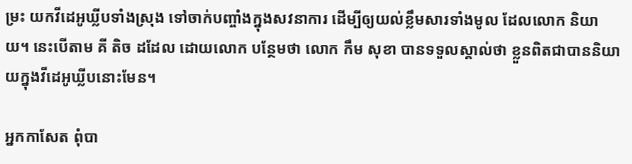ម្រះ យកវីដេអូឃ្លីបទាំងស្រុង ទៅចាក់បញ្ចាំងក្នុងសវនាការ ដើម្បីឲ្យយល់ខ្លឹមសារទាំងមូល ដែលលោក និយាយ។ នេះបើតាម គី តិច ដដែល ដោយលោក បន្ថែមថា លោក កឹម សុខា បានទទួលស្គាល់ថា ខ្លួនពិតជាបាននិយាយក្នុងវីដេអូឃ្លីបនោះមែន។

អ្នកកាសែត ពុំបា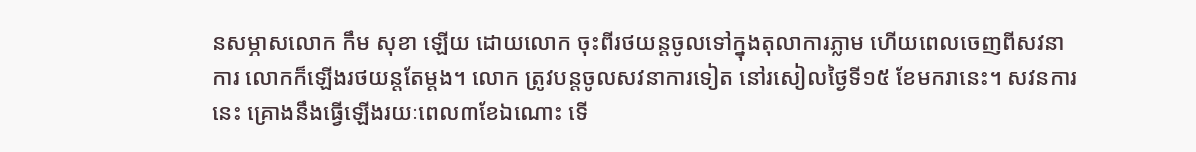នសម្ភាសលោក កឹម សុខា ឡើយ ដោយលោក ចុះពីរថយន្តចូលទៅក្នុងតុលាការភ្លាម ហើយពេលចេញពីសវនាការ លោកក៏ឡើងរថយន្តតែម្តង។ លោក ត្រូវបន្តចូលសវនាការទៀត នៅរសៀលថ្ងៃទី១៥ ខែមករានេះ។ សវនការនេះ គ្រោងនឹងធ្វើឡើងរយៈពេល៣ខែឯណោះ ទើ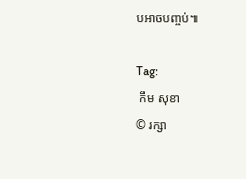បអាចបញ្ចប់៕

Tag:
 កឹម សុខា
© រក្សា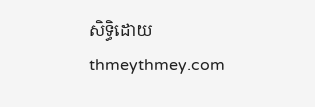សិទ្ធិដោយ thmeythmey.com